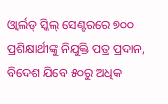ଓ୍ୱାର୍ଲଡ୍ ସ୍କିଲ୍ ସେଣ୍ଟରରେ ୭୦୦ ପ୍ରଶିକ୍ଷାର୍ଥୀଙ୍କୁ ନିଯୁକ୍ତି ପତ୍ର ପ୍ରଦାନ, ବିଦେଶ ଯିବେ ୫୦ରୁ ଅଧିକ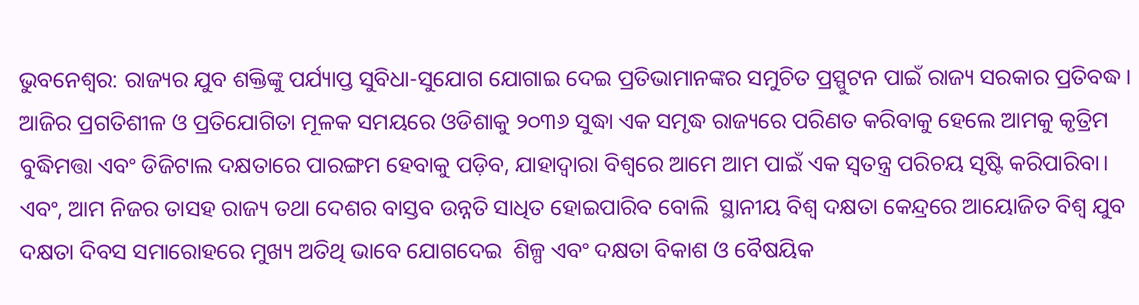ଭୁବନେଶ୍ୱର: ରାଜ୍ୟର ଯୁବ ଶକ୍ତିଙ୍କୁ ପର୍ଯ୍ୟାପ୍ତ ସୁବିଧା-ସୁଯୋଗ ଯୋଗାଇ ଦେଇ ପ୍ରତିଭାମାନଙ୍କର ସମୁଚିତ ପ୍ରସ୍ପୁଟନ ପାଇଁ ରାଜ୍ୟ ସରକାର ପ୍ରତିବଦ୍ଧ। ଆଜିର ପ୍ରଗତିଶୀଳ ଓ ପ୍ରତିଯୋଗିତା ମୂଳକ ସମୟରେ ଓଡିଶାକୁ ୨୦୩୬ ସୁଦ୍ଧା ଏକ ସମୃଦ୍ଧ ରାଜ୍ୟରେ ପରିଣତ କରିବାକୁ ହେଲେ ଆମକୁ କୃତ୍ରିମ ବୁଦ୍ଧିମତ୍ତା ଏବଂ ଡିଜିଟାଲ ଦକ୍ଷତାରେ ପାରଙ୍ଗମ ହେବାକୁ ପଡ଼ିବ, ଯାହାଦ୍ୱାରା ବିଶ୍ୱରେ ଆମେ ଆମ ପାଇଁ ଏକ ସ୍ୱତନ୍ତ୍ର ପରିଚୟ ସୃଷ୍ଟି କରିପାରିବା। ଏବଂ, ଆମ ନିଜର ତାସହ ରାଜ୍ୟ ତଥା ଦେଶର ବାସ୍ତବ ଉନ୍ନତି ସାଧିତ ହୋଇପାରିବ ବୋଲି  ସ୍ଥାନୀୟ ବିଶ୍ୱ ଦକ୍ଷତା କେନ୍ଦ୍ରରେ ଆୟୋଜିତ ବିଶ୍ୱ ଯୁବ ଦକ୍ଷତା ଦିବସ ସମାରୋହରେ ମୁଖ୍ୟ ଅତିଥି ଭାବେ ଯୋଗଦେଇ  ଶିଳ୍ପ ଏବଂ ଦକ୍ଷତା ବିକାଶ ଓ ବୈଷୟିକ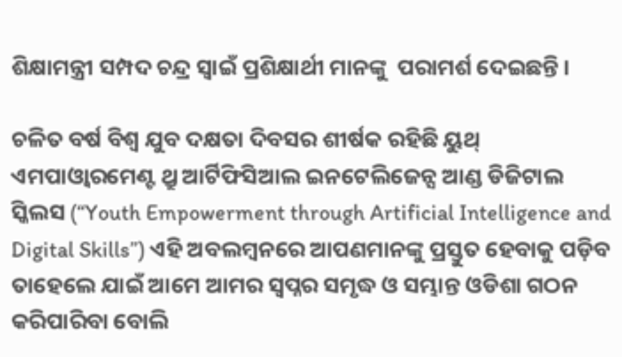ଶିକ୍ଷାମନ୍ତ୍ରୀ ସମ୍ପଦ ଚନ୍ଦ୍ର ସ୍ୱାଇଁ ପ୍ରଶିକ୍ଷାର୍ଥୀ ମାନଙ୍କୁ  ପରାମର୍ଶ ଦେଇଛନ୍ତି ।

ଚଳିତ ବର୍ଷ ବିଶ୍ୱ ଯୁବ ଦକ୍ଷତା ଦିବସର ଶୀର୍ଷକ ରହିଛି ୟୁଥ୍ ଏମପାଓ୍ୱାରମେଣ୍ଟ ଥ୍ରୁ ଆର୍ଟିଫିସିଆଲ ଇନଟେଲିଜେନ୍ସ ଆଣ୍ଡ ଡିଜିଟାଲ ସ୍କିଲସ (“Youth Empowerment through Artificial Intelligence and Digital Skills”) ଏହି ଅବଲମ୍ବନରେ ଆପଣମାନଙ୍କୁ ପ୍ରସ୍ତୁତ ହେବାକୁ ପଡ଼ିବ ତାହେଲେ ଯାଇଁ ଆମେ ଆମର ସ୍ୱପ୍ନର ସମୃଦ୍ଧ ଓ ସମ୍ଭାନ୍ତ ଓଡିଶା ଗଠନ କରିପାରିବା ବୋଲି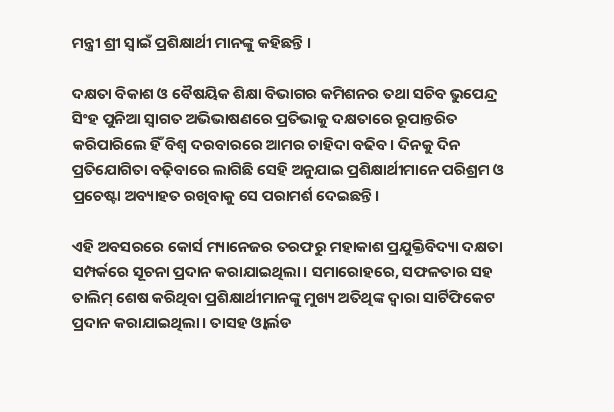ମନ୍ତ୍ରୀ ଶ୍ରୀ ସ୍ୱାଇଁ ପ୍ରଶିକ୍ଷାର୍ଥୀ ମାନଙ୍କୁ କହିଛନ୍ତି ।

ଦକ୍ଷତା ବିକାଶ ଓ ବୈଷୟିକ ଶିକ୍ଷା ବିଭାଗର କମିଶନର ତଥା ସଚିବ ଭୁପେନ୍ଦ୍ର  ସିଂହ ପୁନିଆ ସ୍ୱାଗତ ଅଭିଭାଷଣରେ ପ୍ରତିଭାକୁ ଦକ୍ଷତାରେ ରୂପାନ୍ତରିତ କରିପାରିଲେ ହିଁ ବିଶ୍ୱ ଦରବାରରେ ଆମର ଚାହିଦା ବଢିବ। ଦିନକୁ ଦିନ ପ୍ରତିଯୋଗିତା ବଢ଼ିବାରେ ଲାଗିଛି ସେହି ଅନୁଯାଇ ପ୍ରଶିକ୍ଷାର୍ଥୀମାନେ ପରିଶ୍ରମ ଓ ପ୍ରଚେଷ୍ଟା ଅବ୍ୟାହତ ରଖିବାକୁ ସେ ପରାମର୍ଶ ଦେଇଛନ୍ତି।

ଏହି ଅବସରରେ କୋର୍ସ ମ୍ୟାନେଜର ତରଫରୁ ମହାକାଶ ପ୍ରଯୁକ୍ତିବିଦ୍ୟା ଦକ୍ଷତା ସମ୍ପର୍କରେ ସୂଚନା ପ୍ରଦାନ କରାଯାଇଥିଲା। ସମାରୋହରେ, ସଫଳତାର ସହ ତାଲିମ୍ ଶେଷ କରିଥିବା ପ୍ରଶିକ୍ଷାର୍ଥୀମାନଙ୍କୁ ମୁଖ୍ୟ ଅତିଥିଙ୍କ ଦ୍ୱାରା ସାର୍ଟିଫିକେଟ ପ୍ରଦାନ କରାଯାଇଥିଲା। ତାସହ ଓ୍ୱାର୍ଲଡ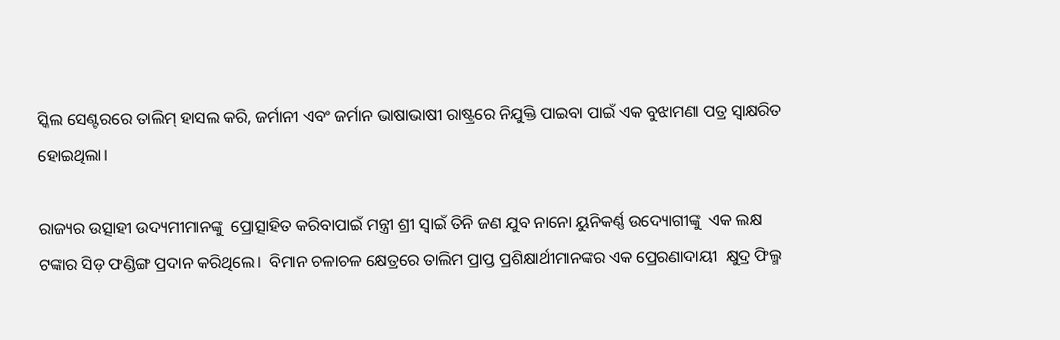ସ୍କିଲ ସେଣ୍ଟରରେ ତାଲିମ୍ ହାସଲ କରି, ଜର୍ମାନୀ ଏବଂ ଜର୍ମାନ ଭାଷାଭାଷୀ ରାଷ୍ଟ୍ରରେ ନିଯୁକ୍ତି ପାଇବା ପାଇଁ ଏକ ବୁଝାମଣା ପତ୍ର ସ୍ୱାକ୍ଷରିତ ହୋଇଥିଲା।

ରାଜ୍ୟର ଉତ୍ସାହୀ ଉଦ୍ୟମୀମାନଙ୍କୁ  ପ୍ରୋତ୍ସାହିତ କରିବାପାଇଁ ମନ୍ତ୍ରୀ ଶ୍ରୀ ସ୍ୱାଇଁ ତିନି ଜଣ ଯୁବ ନାନୋ ୟୁନିକର୍ଣ୍ଣ ଉଦ୍ୟୋଗୀଙ୍କୁ  ଏକ ଲକ୍ଷ ଟଙ୍କାର ସିଡ଼ ଫଣ୍ଡିଙ୍ଗ ପ୍ରଦାନ କରିଥିଲେ।  ବିମାନ ଚଳାଚଳ କ୍ଷେତ୍ରରେ ତାଲିମ ପ୍ରାପ୍ତ ପ୍ରଶିକ୍ଷାର୍ଥୀମାନଙ୍କର ଏକ ପ୍ରେରଣାଦାୟୀ  କ୍ଷୁଦ୍ର ଫିଲ୍ମ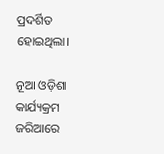ପ୍ରଦର୍ଶିତ ହୋଇଥିଲା।

ନୂଆ ଓଡ଼ିଶା କାର୍ଯ୍ୟକ୍ରମ ଜରିଆରେ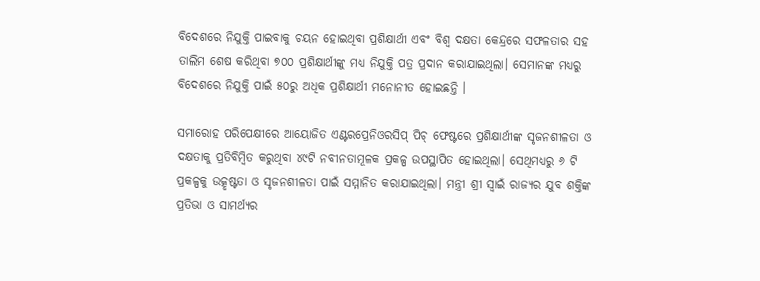ବିଦେଶରେ ନିଯୁକ୍ତି ପାଇବାକୁ ଚୟନ ହୋଇଥିବା ପ୍ରଶିକ୍ଷାର୍ଥୀ ଏବଂ ବିଶ୍ୱ ଦକ୍ଷତା କେନ୍ଦ୍ରରେ ସଫଳତାର ସହ ତାଲିମ ଶେଷ କରିଥିବା ୭୦୦ ପ୍ରଶିକ୍ଷାର୍ଥୀଙ୍କୁ ମଧ୍ୟ ନିଯୁକ୍ତି ପତ୍ର ପ୍ରଦାନ କରାଯାଇଥିଲା। ସେମାନଙ୍କ ମଧ୍ୟରୁ ବିଦେଶରେ ନିଯୁକ୍ତି ପାଇଁ ୫୦ରୁ ଅଧିକ ପ୍ରଶିକ୍ଷାର୍ଥୀ ମନୋନୀତ ହୋଇଛନ୍ତି ।

ସମାରୋହ ପରିପେକ୍ଷୀରେ ଆୟୋଜିତ ଏଣ୍ଟରପ୍ରେନିଓରସିପ୍ ପିଚ୍ ଫେଷ୍ଟରେ ପ୍ରଶିକ୍ଷାର୍ଥୀଙ୍କ ସୃଜନଶୀଳତା ଓ  ଦକ୍ଷତାକୁ ପ୍ରତିବିମ୍ବିତ କରୁଥିବା ୪୯ଟି ନବୀନତାମୂଳକ ପ୍ରକଳ୍ପ ଉପସ୍ଥାପିତ ହୋଇଥିଲା। ସେଥିମଧ୍ୟରୁ ୬ ଟି ପ୍ରକଳ୍ପକୁ ଉତ୍କୃଷ୍ଟତା ଓ ସୃଜନଶୀଳତା ପାଇଁ ସମ୍ମାନିତ କରାଯାଇଥିଲା। ମନ୍ତ୍ରୀ ଶ୍ରୀ ସ୍ୱାଇଁ ରାଜ୍ୟର ଯୁବ ଶକ୍ତିଙ୍କ ପ୍ରତିଭା ଓ ସାମର୍ଥ୍ୟର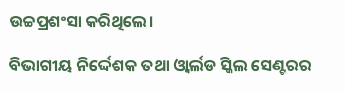ଉଚ୍ଚପ୍ରଶଂସା କରିଥିଲେ।

ବିଭାଗୀୟ ନିର୍ଦ୍ଦେଶକ ତଥା ଓ୍ୱାର୍ଲଡ ସ୍କିଲ ସେଣ୍ଟରର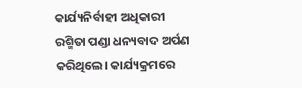କାର୍ଯ୍ୟନିର୍ବାହୀ ଅଧିକାରୀ ରଶ୍ମିତା ପଣ୍ଡା ଧନ୍ୟବାଦ ଅର୍ପଣ କରିଥିଲେ। କାର୍ଯ୍ୟକ୍ରମରେ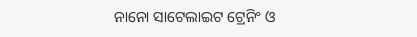ନାନୋ ସାଟେଲାଇଟ ଟ୍ରେନିଂ ଓ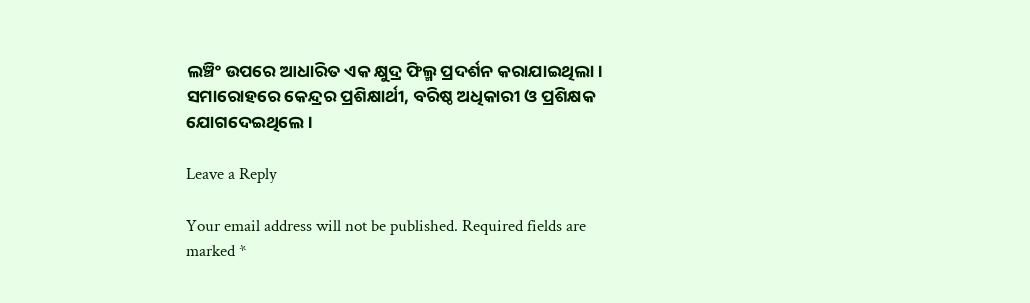ଲଞ୍ଚିଂ ଉପରେ ଆଧାରିତ ଏକ କ୍ଷୁଦ୍ର ଫିଲ୍ମ ପ୍ରଦର୍ଶନ କରାଯାଇଥିଲା। ସମାରୋହରେ କେନ୍ଦ୍ରର ପ୍ରଶିକ୍ଷାର୍ଥୀ, ବରିଷ୍ଠ ଅଧିକାରୀ ଓ ପ୍ରଶିକ୍ଷକ ଯୋଗଦେଇଥିଲେ ।

Leave a Reply

Your email address will not be published. Required fields are marked *